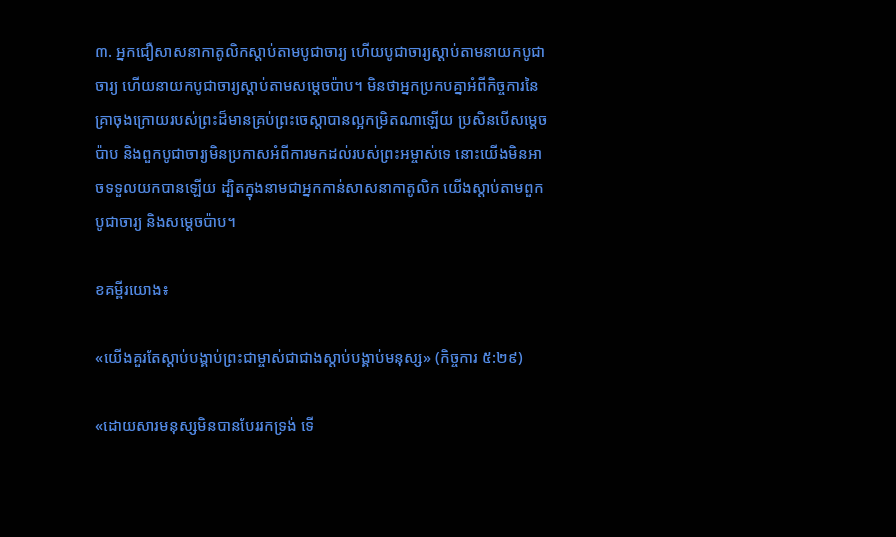៣. អ្នកជឿសាសនាកាតូលិកស្ដាប់តាមបូជាចារ្យ ហើយបូជាចារ្យស្ដាប់តាមនាយកបូជាចារ្យ ហើយនាយកបូជាចារ្យស្ដាប់តាមសម្ដេចប៉ាប។ មិនថាអ្នកប្រកបគ្នាអំពីកិច្ចការនៃគ្រាចុងក្រោយរបស់ព្រះដ៏មានគ្រប់ព្រះចេស្ដាបានល្អកម្រិតណាឡើយ ប្រសិនបើសម្ដេចប៉ាប និងពួកបូជាចារ្យមិនប្រកាសអំពីការមកដល់របស់ព្រះអម្ចាស់ទេ នោះយើងមិនអាចទទួលយកបានឡើយ ដ្បិតក្នុងនាមជាអ្នកកាន់សាសនាកាតូលិក យើងស្ដាប់តាមពួកបូជាចារ្យ និងសម្ដេចប៉ាប។

ខគម្ពីរយោង៖

«យើងគួរតែស្ដាប់បង្គាប់ព្រះជាម្ចាស់ជាជាងស្ដាប់បង្គាប់មនុស្ស» (កិច្ចការ ៥:២៩)

«ដោយសារមនុស្សមិនបានបែររកទ្រង់ ទើ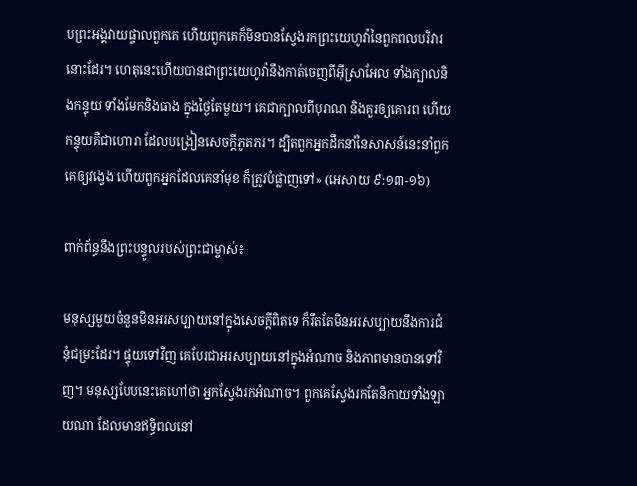បព្រះ‌អង្គវាយផ្ចាលពួកគេ ហើយពួកគេក៏មិនបានស្វែងរកព្រះ‌យេហូវ៉ានៃពួកពល‌បរិវារនោះដែរ។ ហេតុនេះហើយបានជាព្រះ‌យេហូវ៉ានឹងកាត់ចេញពីអ៊ីស្រាអែល ទាំងក្បាលនិងកន្ទុយ ទាំងមែកនិងធាង ក្នុងថ្ងៃតែមួយ។ គេជាក្បាលពីបុរាណ និងគួរឲ្យគោរព ហើយកន្ទុយគឺជាហោរា ដែលបង្រៀនសេចក្ដីភូត‌ភរ។ ដ្បិតពួកអ្នកដឹក‌នាំនៃសាសន៍នេះនាំពួកគេឲ្យវង្វេង ហើយពួកអ្នកដែលគេនាំមុខ ក៏ត្រូវបំផ្លាញទៅ» (អេសាយ ៩:១៣-១៦)

ពាក់ព័ន្ធនឹងព្រះបន្ទូលរបស់ព្រះជាម្ចាស់៖

មនុស្សមួយចំនួនមិនអរសប្បាយនៅក្នុងសេចក្តីពិតទេ ក៏រឹតតែមិនអរសប្បាយនឹងការជំនុំជម្រះដែរ។ ផ្ទុយទៅវិញ គេបែរជាអរសប្បាយនៅក្នុងអំណាច និងភាពមានបានទៅវិញ។ មនុស្សបែបនេះគេហៅថា អ្នកស្វែងរកអំណាច។ ពួកគេស្វែងរកតែនិកាយទាំងឡាយណា ដែលមានឥទ្ធិពលនៅ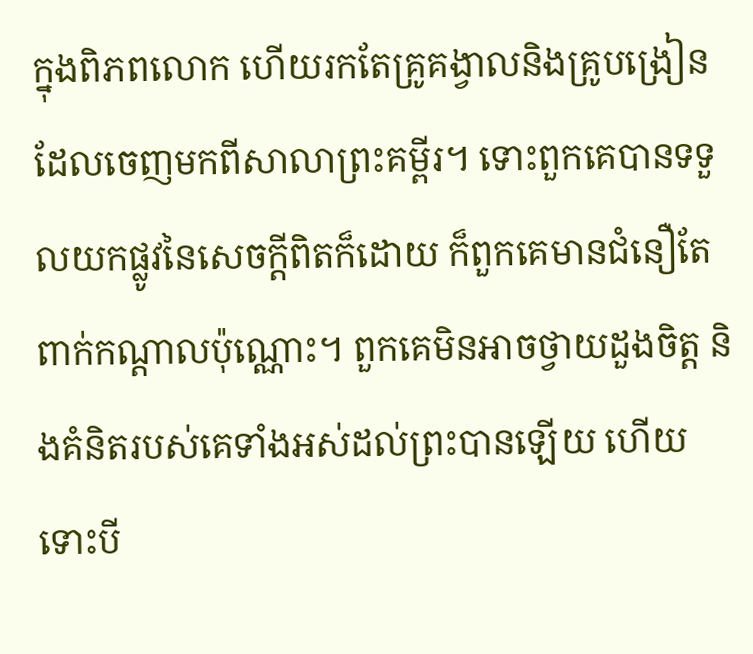ក្នុងពិភពលោក ហើយរកតែគ្រូគង្វាលនិងគ្រូបង្រៀន ដែលចេញមកពីសាលាព្រះគម្ពីរ។ ទោះពួកគេបានទទួលយកផ្លូវនៃសេចក្តីពិតក៏ដោយ ក៏ពួកគេមានជំនឿតែពាក់កណ្ដាលប៉ុណ្ណោះ។ ពួកគេមិនអាចថ្វាយដួងចិត្ត និងគំនិតរបស់គេទាំងអស់ដល់ព្រះបានឡើយ ហើយទោះបី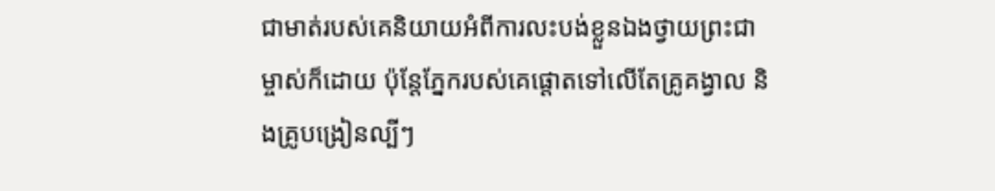ជាមាត់របស់គេនិយាយអំពីការលះបង់ខ្លួនឯងថ្វាយព្រះជាម្ចាស់ក៏ដោយ ប៉ុន្តែភ្នែករបស់គេផ្ដោតទៅលើតែគ្រូគង្វាល និងគ្រូបង្រៀនល្បីៗ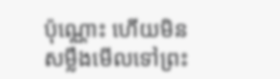ប៉ុណ្ណោះ ហើយមិនសម្លឹងមើលទៅព្រះ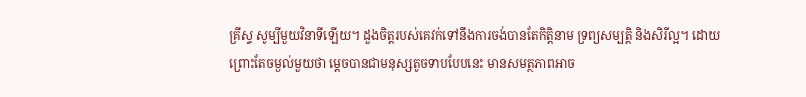គ្រីស្ទ សូម្បីមួយវិនាទីឡើយ។ ដួងចិត្តរបស់គេវក់ទៅនឹងការចង់បានតែកិត្តិនាម ទ្រព្យសម្បត្តិ និងសិរីល្អ។ ដោយព្រោះតែចម្ងល់មួយថា ម្ដេចបានជាមនុស្សតូចទាបបែបនេះ មានសមត្ថភាពអាច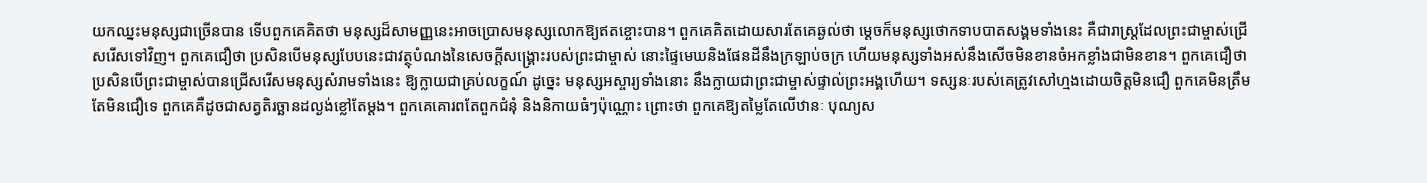យកឈ្នះមនុស្សជាច្រើនបាន ទើបពួកគេគិតថា មនុស្សដ៏សាមញ្ញនេះអាចប្រោសមនុស្សលោកឱ្យឥតខ្ចោះបាន។ ពួកគេគិតដោយសារតែគេឆ្ងល់ថា ម្ដេចក៏មនុស្សថោកទាបបាតសង្គមទាំងនេះ គឺជារាស្ត្រដែលព្រះជាម្ចាស់ជ្រើសរើសទៅវិញ។ ពួកគេជឿថា ប្រសិនបើមនុស្សបែបនេះជាវត្ថុបំណងនៃសេចក្តីសង្រ្គោះរបស់ព្រះជាម្ចាស់ នោះផ្ទៃមេឃនិងផែនដីនឹងក្រឡាប់ចក្រ ហើយមនុស្សទាំងអស់នឹងសើចមិនខានចំអកខ្លាំងជាមិនខាន។ ពួកគេជឿថា ប្រសិនបើព្រះជាម្ចាស់បានជ្រើសរើសមនុស្សសំរាមទាំងនេះ ឱ្យក្លាយជាគ្រប់លក្ខណ៍ ដូច្នេះ មនុស្សអស្ចារ្យទាំងនោះ នឹងក្លាយជាព្រះជាម្ចាស់ផ្ទាល់ព្រះអង្គហើយ។ ទស្សនៈរបស់គេត្រូវសៅហ្មងដោយចិត្តមិនជឿ ពួកគេមិនត្រឹមតែមិនជឿទេ ពួកគេគឺដូចជាសត្វតិរច្ឆានដល្ងង់ខ្លៅតែម្ដង។ ពួកគេគោរពតែពួកជំនុំ និងនិកាយធំៗប៉ុណ្ណោះ ព្រោះថា ពួកគេឱ្យតម្លៃតែលើឋានៈ បុណ្យស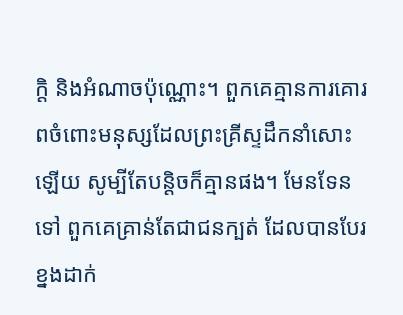ក្តិ និងអំណាចប៉ុណ្ណោះ។ ពួកគេគ្មានការគោរពចំពោះមនុស្សដែលព្រះគ្រីស្ទដឹកនាំសោះឡើយ សូម្បីតែបន្ដិចក៏គ្មានផង។ មែនទែនទៅ ពួកគេគ្រាន់តែជាជនក្បត់ ដែលបានបែរខ្នងដាក់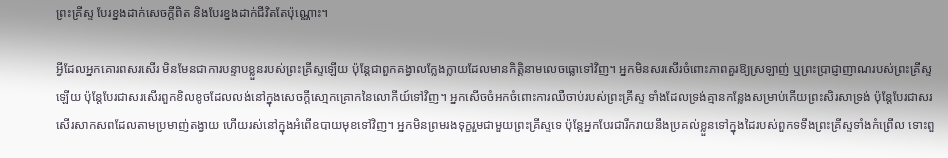ព្រះគ្រីស្ទ បែរខ្នងដាក់សេចក្តីពិត និងបែរខ្នងដាក់ជីវិតតែប៉ុណ្ណោះ។

អ្វីដែលអ្នកគោរពសរសើរ មិនមែនជាការបន្ទាបខ្លួនរបស់ព្រះគ្រីស្ទឡើយ ប៉ុន្តែជាពួកគង្វាលក្លែងក្លាយដែលមានកិត្តិនាមលេចធ្លោទៅវិញ។ អ្នកមិនសរសើរចំពោះភាពគួរឱ្យស្រឡាញ់ ឬព្រះប្រាជ្ញាញាណរបស់ព្រះគ្រីស្ទឡើយ ប៉ុន្តែបែរជាសរសើរពួកខិលខូចដែលលង់នៅក្នុងសេចក្តីសោ្មកគ្រោកនៃលោកីយ៍ទៅវិញ។ អ្នកសើចចំអកចំពោះការឈឺចាប់របស់ព្រះគ្រីស្ទ ទាំងដែលទ្រង់គ្មានកន្លែងសម្រាប់កើយព្រះសិរសាទ្រង់ ប៉ុន្តែបែរជាសរសើរសាកសពដែលតាមប្រមាញ់តង្វាយ ហើយរស់នៅក្នុងអំពើឧបាយមុខទៅវិញ។ អ្នកមិនព្រមរងទុក្ខរួមជាមួយព្រះគ្រីស្ទទេ ប៉ុន្តែអ្នកបែរជារីករាយនឹងប្រគល់ខ្លួនទៅក្នុងដៃរបស់ពួកទទឹងព្រះគ្រីស្ទទាំងកំព្រើល ទោះពួ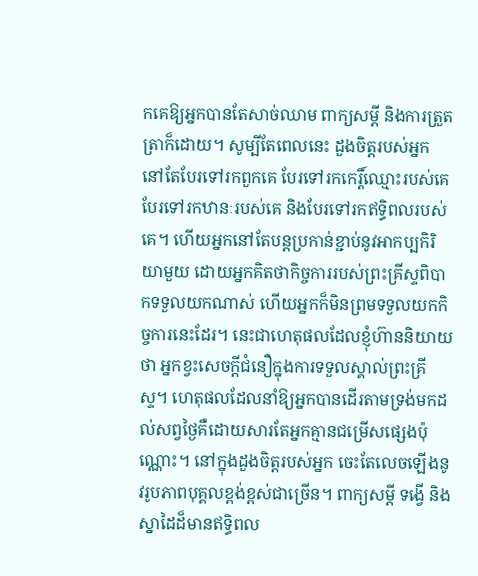កគេឱ្យអ្នកបានតែសាច់ឈាម ពាក្យសម្ដី និងការត្រួតត្រាក៏ដោយ។ សូម្បីតែពេលនេះ ដួងចិត្តរបស់អ្នក នៅតែបែរទៅរកពួកគេ បែរទៅរកកេរ្តិ៍ឈ្មោះរបស់គេ បែរទៅរកឋានៈរបស់គេ និងបែរទៅរកឥទ្ធិពលរបស់គេ។ ហើយអ្នកនៅតែបន្តប្រកាន់ខ្ជាប់នូវអាកប្បកិរិយាមួយ ដោយអ្នកគិតថាកិច្ចការរបស់ព្រះគ្រីស្ទពិបាកទទួលយកណាស់ ហើយអ្នកក៏មិនព្រមទទួលយកកិច្ចការនេះដែរ។ នេះជាហេតុផលដែលខ្ញុំហ៊ាននិយាយថា អ្នកខ្វះសេចក្តីជំនឿក្នុងការទទួលស្គាល់ព្រះគ្រីស្ទ។ ហេតុផលដែលនាំឱ្យអ្នកបានដើរតាមទ្រង់មកដល់សព្វថ្ងៃគឺដោយសារតែអ្នកគ្មានជម្រើសផ្សេងប៉ុណ្ណោះ។ នៅក្នុងដួងចិត្តរបស់អ្នក ចេះតែលេចឡើងនូវរូបភាពបុគ្គលខ្ពង់ខ្ពស់ជាច្រើន។ ពាក្យសម្ដី ទង្វើ និងស្នាដៃដ៏មានឥទ្ធិពល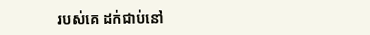របស់គេ ដក់ជាប់នៅ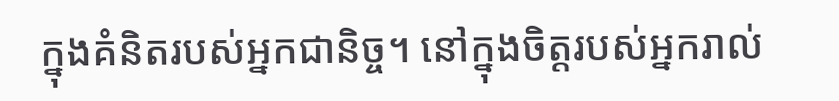ក្នុងគំនិតរបស់អ្នកជានិច្ច។ នៅក្នុងចិត្តរបស់អ្នករាល់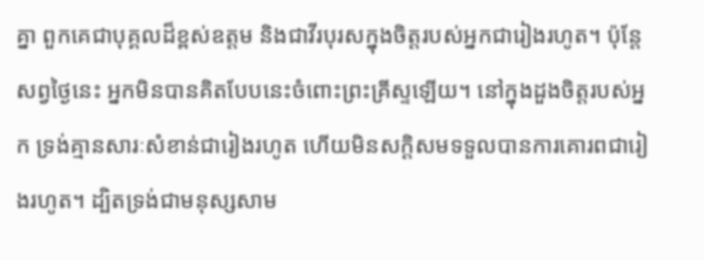គ្នា ពួកគេជាបុគ្គលដ៏ខ្ពស់ឧត្តម និងជាវីរបុរសក្នុងចិត្តរបស់អ្នកជារៀងរហូត។ ប៉ុន្តែ សព្វថ្ងៃនេះ អ្នកមិនបានគិតបែបនេះចំពោះព្រះគ្រីស្ទឡើយ។ នៅក្នុងដួងចិត្តរបស់អ្នក ទ្រង់គ្មានសារៈសំខាន់ជារៀងរហូត ហើយមិនសក្ដិសមទទួលបានការគោរពជារៀងរហូត។ ដ្បិតទ្រង់ជាមនុស្សសាម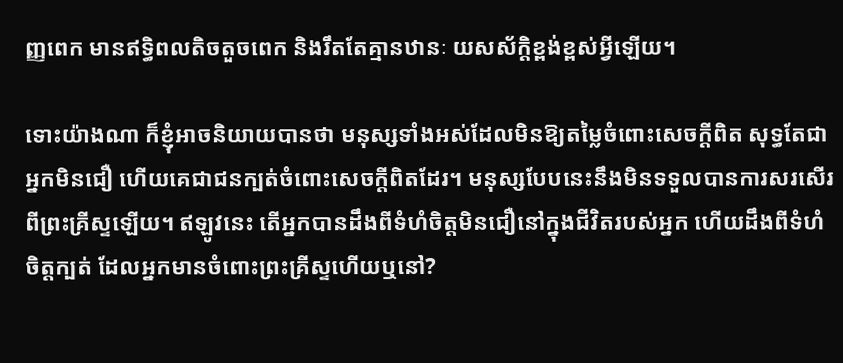ញ្ញពេក មានឥទ្ធិពលតិចតួចពេក និងរឹតតែគ្មានឋានៈ យសស័ក្ដិខ្ពង់ខ្ពស់អ្វីឡើយ។

ទោះយ៉ាងណា ក៏ខ្ញុំអាចនិយាយបានថា មនុស្សទាំងអស់ដែលមិនឱ្យតម្លៃចំពោះសេចក្តីពិត សុទ្ធតែជាអ្នកមិនជឿ ហើយគេជាជនក្បត់ចំពោះសេចក្តីពិតដែរ។ មនុស្សបែបនេះនឹងមិនទទួលបានការសរសើរពីព្រះគ្រីស្ទឡើយ។ ឥឡូវនេះ តើអ្នកបានដឹងពីទំហំចិត្តមិនជឿនៅក្នុងជីវិតរបស់អ្នក ហើយដឹងពីទំហំចិត្តក្បត់ ដែលអ្នកមានចំពោះព្រះគ្រីស្ទហើយឬនៅ?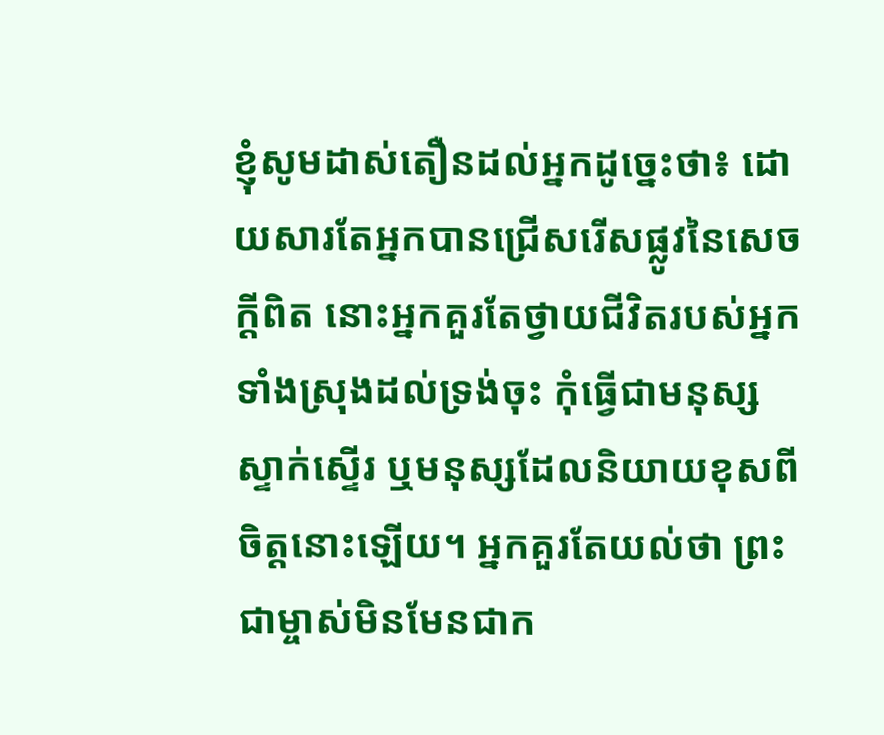ខ្ញុំសូមដាស់តឿនដល់អ្នកដូច្នេះថា៖ ដោយសារតែអ្នកបានជ្រើសរើសផ្លូវនៃសេចក្តីពិត នោះអ្នកគួរតែថ្វាយជីវិតរបស់អ្នកទាំងស្រុងដល់ទ្រង់ចុះ កុំធ្វើជាមនុស្សស្ទាក់ស្ទើរ ឬមនុស្សដែលនិយាយខុសពីចិត្តនោះឡើយ។ អ្នកគួរតែយល់ថា ព្រះជាម្ចាស់មិនមែនជាក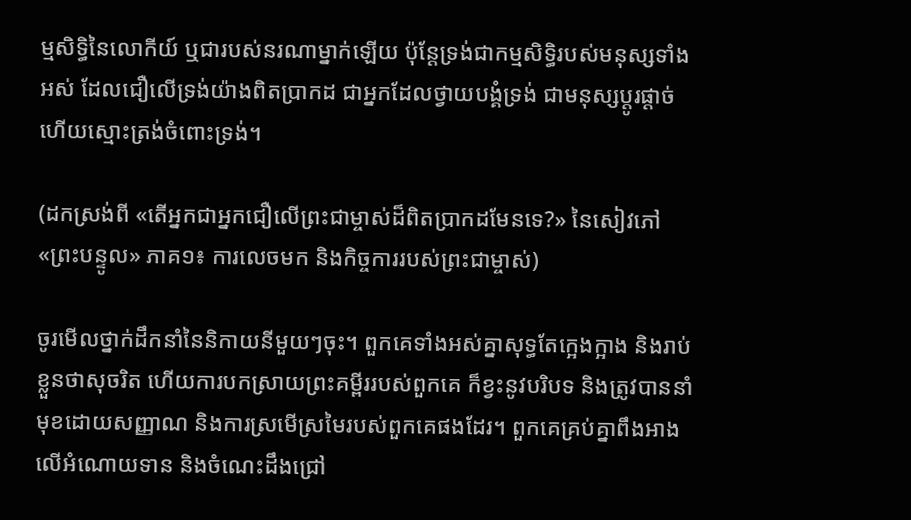ម្មសិទ្ធិនៃលោកីយ៍ ឬជារបស់នរណាម្នាក់ឡើយ ប៉ុន្តែទ្រង់ជាកម្មសិទ្ធិរបស់មនុស្សទាំងអស់ ដែលជឿលើទ្រង់យ៉ាងពិតប្រាកដ ជាអ្នកដែលថ្វាយបង្គំទ្រង់ ជាមនុស្សប្ដូរផ្ដាច់ ហើយស្មោះត្រង់ចំពោះទ្រង់។

(ដកស្រង់ពី «តើអ្នកជាអ្នកជឿលើព្រះជាម្ចាស់ដ៏ពិតប្រាកដមែនទេ?» នៃសៀវភៅ «ព្រះបន្ទូល» ភាគ១៖ ការលេចមក និងកិច្ចការរបស់ព្រះជាម្ចាស់)

ចូរមើលថ្នាក់ដឹកនាំនៃនិកាយនីមួយៗចុះ។ ពួកគេទាំងអស់គ្នាសុទ្ធតែក្អេងក្អាង និងរាប់ខ្លួនថាសុចរិត ហើយការបកស្រាយព្រះគម្ពីររបស់ពួកគេ ក៏ខ្វះនូវបរិបទ និងត្រូវបាននាំមុខដោយសញ្ញាណ និងការស្រមើស្រមៃរបស់ពួកគេផងដែរ។ ពួកគេគ្រប់គ្នាពឹងអាងលើអំណោយទាន និងចំណេះដឹងជ្រៅ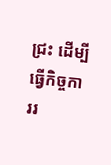ជ្រះ ដើម្បីធ្វើកិច្ចការរ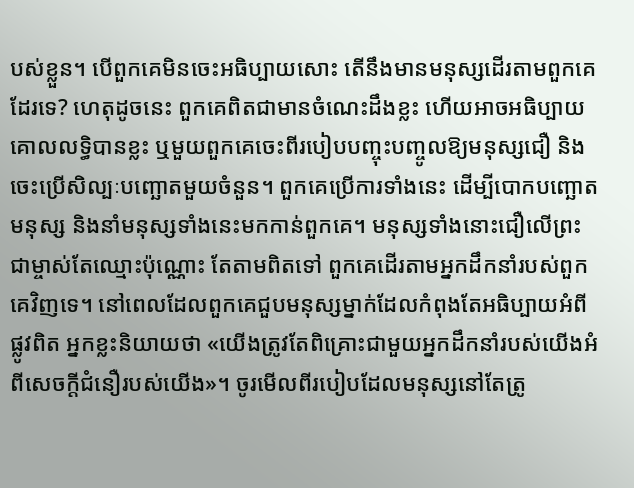បស់ខ្លួន។ បើពួកគេមិនចេះអធិប្បាយសោះ តើនឹងមានមនុស្សដើរតាមពួកគេដែរទេ? ហេតុដូចនេះ ពួកគេពិតជាមានចំណេះដឹងខ្លះ ហើយអាចអធិប្បាយគោលលទ្ធិបានខ្លះ ឬមួយពួកគេចេះពីរបៀបបញ្ចុះបញ្ចូលឱ្យមនុស្សជឿ និងចេះប្រើសិល្បៈបញ្ឆោតមួយចំនួន។ ពួកគេប្រើការទាំងនេះ ដើម្បីបោកបញ្ឆោតមនុស្ស និងនាំមនុស្សទាំងនេះមកកាន់ពួកគេ។ មនុស្សទាំងនោះជឿលើព្រះជាម្ចាស់តែឈ្មោះប៉ុណ្ណោះ តែតាមពិតទៅ ពួកគេដើរតាមអ្នកដឹកនាំរបស់ពួកគេវិញទេ។ នៅពេលដែលពួកគេជួបមនុស្សម្នាក់ដែលកំពុងតែអធិប្បាយអំពីផ្លូវពិត អ្នកខ្លះនិយាយថា «យើងត្រូវតែពិគ្រោះជាមួយអ្នកដឹកនាំរបស់យើងអំពីសេចក្តីជំនឿរបស់យើង»។ ចូរមើលពីរបៀបដែលមនុស្សនៅតែត្រូ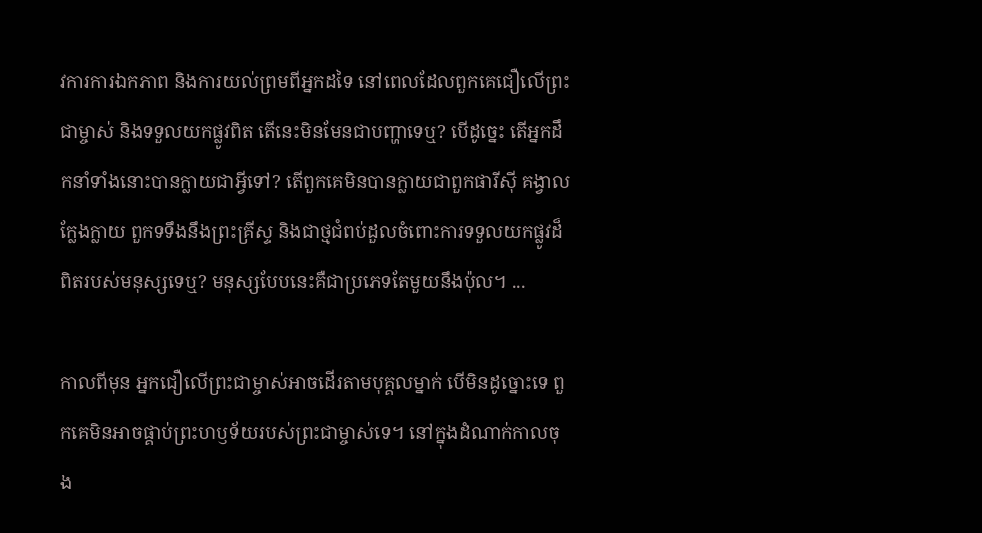វការការឯកភាព និងការយល់ព្រមពីអ្នកដទៃ នៅពេលដែលពួកគេជឿលើព្រះជាម្ចាស់ និងទទួលយកផ្លូវពិត តើនេះមិនមែនជាបញ្ហាទេឬ? បើដូច្នេះ តើអ្នកដឹកនាំទាំងនោះបានក្លាយជាអ្វីទៅ? តើពួកគេមិនបានក្លាយជាពួកផារីស៊ី គង្វាលក្លែងក្លាយ ពួកទទឹងនឹងព្រះគ្រីស្ទ និងជាថ្មជំពប់ដួលចំពោះការទទួលយកផ្លូវដ៏ពិតរបស់មនុស្សទេឬ? មនុស្សបែបនេះគឺជាប្រភេទតែមួយនឹងប៉ុល។ ...

កាលពីមុន អ្នកជឿលើព្រះជាម្ចាស់អាចដើរតាមបុគ្គលម្នាក់ បើមិនដូច្នោះទេ ពួកគេមិនអាចផ្គាប់ព្រះហឫទ័យរបស់ព្រះជាម្ចាស់ទេ។ នៅក្នុងដំណាក់កាលចុង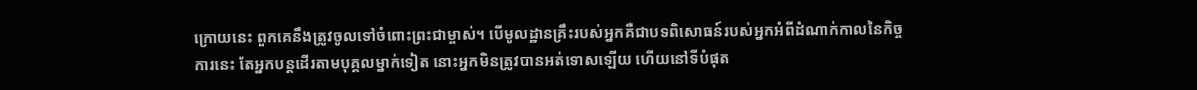ក្រោយនេះ ពួកគេនឹងត្រូវចូលទៅចំពោះព្រះជាម្ចាស់។ បើមូលដ្ឋានគ្រឹះរបស់អ្នកគឺជាបទពិសោធន៍របស់អ្នកអំពីដំណាក់កាលនៃកិច្ចការនេះ តែអ្នកបន្តដើរតាមបុគ្គលម្នាក់ទៀត នោះអ្នកមិនត្រូវបានអត់ទោសឡើយ ហើយនៅទីបំផុត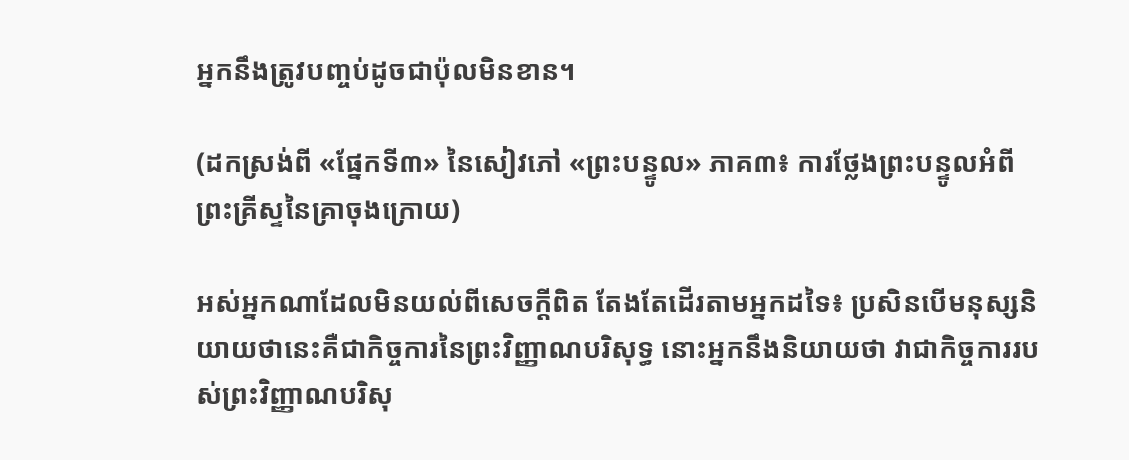អ្នកនឹងត្រូវបញ្ចប់ដូចជាប៉ុលមិនខាន។

(ដកស្រង់ពី «ផ្នែកទី៣» នៃសៀវភៅ «ព្រះបន្ទូល» ភាគ៣៖ ការថ្លែងព្រះបន្ទូលអំពីព្រះគ្រីស្ទនៃគ្រាចុងក្រោយ)

អស់អ្នកណាដែលមិនយល់ពីសេចក្តីពិត តែងតែដើរតាមអ្នកដទៃ៖ ប្រសិនបើមនុស្សនិយាយថានេះគឺជាកិច្ចការនៃព្រះវិញ្ញាណបរិសុទ្ធ នោះអ្នកនឹងនិយាយថា វាជាកិច្ចការរបស់ព្រះវិញ្ញាណបរិសុ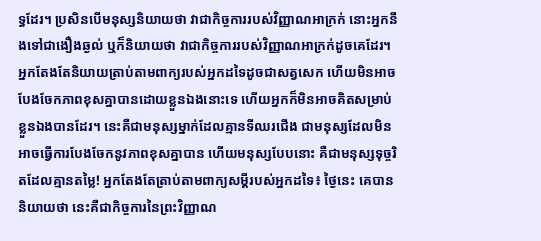ទ្ធដែរ។ ប្រសិនបើមនុស្សនិយាយថា វាជាកិច្ចការរបស់វិញ្ញាណអាក្រក់ នោះអ្នកនឹងទៅជាងឿងឆ្ងល់ ឬក៏និយាយថា វាជាកិច្ចការរបស់វិញ្ញាណអាក្រក់ដូចគេដែរ។ អ្នកតែងតែនិយាយត្រាប់តាមពាក្យរបស់អ្នកដទៃដូចជាសត្វសេក ហើយមិនអាចបែងចែកភាពខុសគ្នាបានដោយខ្លួនឯងនោះទេ ហើយអ្នកក៏មិនអាចគិតសម្រាប់ខ្លួនឯងបានដែរ។ នេះគឺជាមនុស្សម្នាក់ដែលគ្មានទីឈរជើង ជាមនុស្សដែលមិនអាចធ្វើការបែងចែកនូវភាពខុសគ្នាបាន ហើយមនុស្សបែបនោះ គឺជាមនុស្សទុច្ចរិតដែលគ្មានតម្លៃ! អ្នកតែងតែត្រាប់តាមពាក្យសម្ដីរបស់អ្នកដទៃ៖ ថ្ងៃនេះ គេបាននិយាយថា នេះគឺជាកិច្ចការនៃព្រះវិញ្ញាណ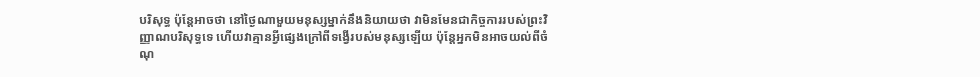បរិសុទ្ធ ប៉ុន្តែអាចថា នៅថ្ងៃណាមួយមនុស្សម្នាក់នឹងនិយាយថា វាមិនមែនជាកិច្ចការរបស់ព្រះវិញ្ញាណបរិសុទ្ធទេ ហើយវាគ្មានអ្វីផ្សេងក្រៅពីទង្វើរបស់មនុស្សឡើយ ប៉ុន្តែអ្នកមិនអាចយល់ពីចំណុ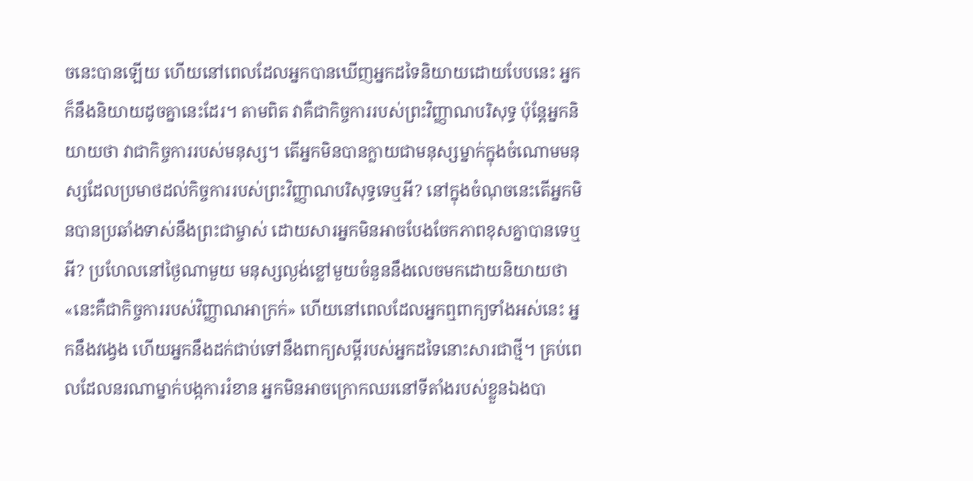ចនេះបានឡើយ ហើយនៅពេលដែលអ្នកបានឃើញអ្នកដទៃនិយាយដោយបែបនេះ អ្នកក៏នឹងនិយាយដូចគ្នានេះដែរ។ តាមពិត វាគឺជាកិច្ចការរបស់ព្រះវិញ្ញាណបរិសុទ្ធ ប៉ុន្តែអ្នកនិយាយថា វាជាកិច្ចការរបស់មនុស្ស។ តើអ្នកមិនបានក្លាយជាមនុស្សម្នាក់ក្នុងចំណោមមនុស្សដែលប្រមាថដល់កិច្ចការរបស់ព្រះវិញ្ញាណបរិសុទ្ធទេឬអី? នៅក្នុងចំណុចនេះតើអ្នកមិនបានប្រឆាំងទាស់នឹងព្រះជាម្ចាស់ ដោយសារអ្នកមិនអាចបែងចែកភាពខុសគ្នាបានទេឬអី? ប្រហែលនៅថ្ងៃណាមួយ មនុស្សល្ងង់ខ្លៅមួយចំនួននឹងលេចមកដោយនិយាយថា «នេះគឺជាកិច្ចការរបស់វិញ្ញាណអាក្រក់» ហើយនៅពេលដែលអ្នកឮពាក្យទាំងអស់នេះ អ្នកនឹងវង្វេង ហើយអ្នកនឹងដក់ជាប់ទៅនឹងពាក្យសម្ដីរបស់អ្នកដទៃនោះសារជាថ្មី។ គ្រប់ពេលដែលនរណាម្នាក់បង្កការរំខាន អ្នកមិនអាចក្រោកឈរនៅទីតាំងរបស់ខ្លួនឯងបា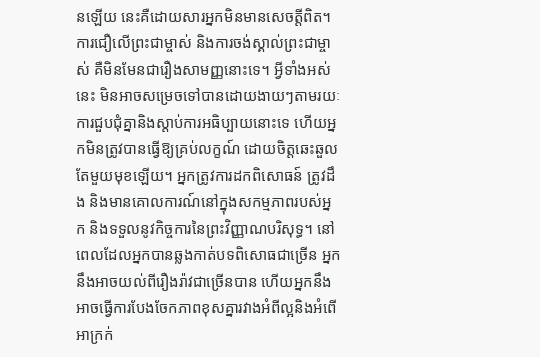នឡើយ នេះគឺដោយសារអ្នកមិនមានសេចត្ដីពិត។ ការជឿលើព្រះជាម្ចាស់ និងការចង់ស្គាល់ព្រះជាម្ចាស់ គឺមិនមែនជារឿងសាមញ្ញនោះទេ។ អ្វីទាំងអស់នេះ មិនអាចសម្រេចទៅបានដោយងាយៗតាមរយៈការជួបជុំគ្នានិងស្ដាប់ការអធិប្បាយនោះទេ ហើយអ្នកមិនត្រូវបានធ្វើឱ្យគ្រប់លក្ខណ៍ ដោយចិត្តឆេះឆួលតែមួយមុខឡើយ។ អ្នកត្រូវការដកពិសោធន៍ ត្រូវដឹង និងមានគោលការណ៍នៅក្នុងសកម្មភាពរបស់អ្នក និងទទួលនូវកិច្ចការនៃព្រះវិញ្ញាណបរិសុទ្ធ។ នៅពេលដែលអ្នកបានឆ្លងកាត់បទពិសោធជាច្រើន អ្នកនឹងអាចយល់ពីរឿងរ៉ាវជាច្រើនបាន ហើយអ្នកនឹងអាចធ្វើការបែងចែកភាពខុសគ្នារវាងអំពីល្អនិងអំពើអាក្រក់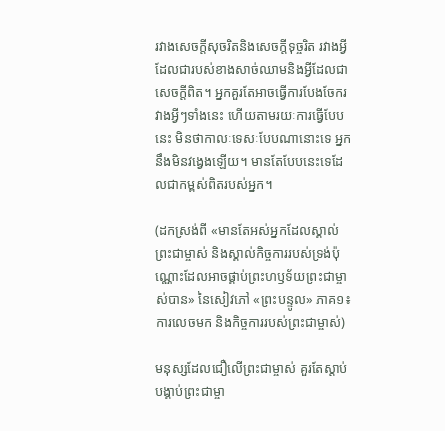រវាងសេចក្តីសុចរិតនិងសេចក្ដីទុច្ចរិត រវាងអ្វីដែលជារបស់ខាងសាច់ឈាមនិងអ្វីដែលជាសេចក្តីពិត។ អ្នកគួរតែអាចធ្វើការបែងចែករវាងអ្វីៗទាំងនេះ ហើយតាមរយៈការធ្វើបែបនេះ មិនថាកាលៈទេសៈបែបណានោះទេ អ្នកនឹងមិនវង្វេងឡើយ។ មានតែបែបនេះទេដែលជាកម្ពស់ពិតរបស់អ្នក។

(ដកស្រង់ពី «មានតែអស់អ្នកដែលស្គាល់ព្រះជាម្ចាស់ និងស្គាល់កិច្ចការរបស់ទ្រង់ប៉ុណ្ណោះដែលអាចផ្គាប់ព្រះហឫទ័យព្រះជាម្ចាស់បាន» នៃសៀវភៅ «ព្រះបន្ទូល» ភាគ១៖ ការលេចមក និងកិច្ចការរបស់ព្រះជាម្ចាស់)

មនុស្សដែលជឿលើព្រះជាម្ចាស់ គួរតែស្ដាប់បង្គាប់ព្រះជាម្ចា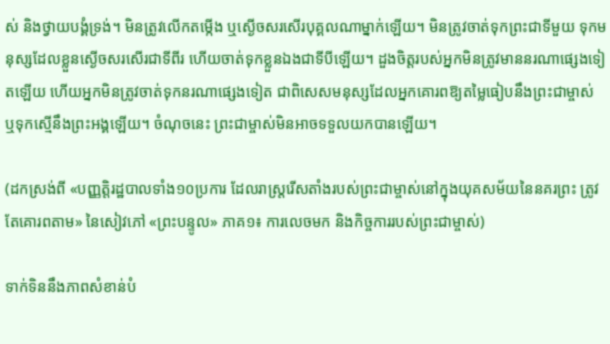ស់ និងថ្វាយបង្គំទ្រង់។ មិនត្រូវលើកតម្កើង ឬស្ងើចសរសើរបុគ្គលណាម្នាក់ឡើយ។ មិនត្រូវចាត់ទុកព្រះជាទីមួយ ទុកមនុស្សដែលខ្លួនស្ងើចសរសើរជាទីពីរ ហើយចាត់ទុកខ្លួនឯងជាទីបីឡើយ។ ដួងចិត្ដរបស់អ្នកមិនត្រូវមាននរណាផ្សេងទៀតឡើយ ហើយអ្នកមិនត្រូវចាត់ទុកនរណាផ្សេងទៀត ជាពិសេសមនុស្សដែលអ្នកគោរពឱ្យតម្លៃធៀបនឹងព្រះជាម្ចាស់ ឬទុកស្មើនឹងព្រះអង្គឡើយ។ ចំណុចនេះ ព្រះជាម្ចាស់មិនអាចទទួលយកបានឡើយ។

(ដកស្រង់ពី «បញ្ញត្ដិរដ្ឋបាលទាំង១០ប្រការ ដែលរាស្ត្ររើសតាំងរបស់ព្រះជាម្ចាស់នៅក្នុងយុគសម័យនៃនគរព្រះ ត្រូវតែគោរពតាម» នៃសៀវភៅ «ព្រះបន្ទូល» ភាគ១៖ ការលេចមក និងកិច្ចការរបស់ព្រះជាម្ចាស់)

ទាក់ទិននឹងភាពសំខាន់បំ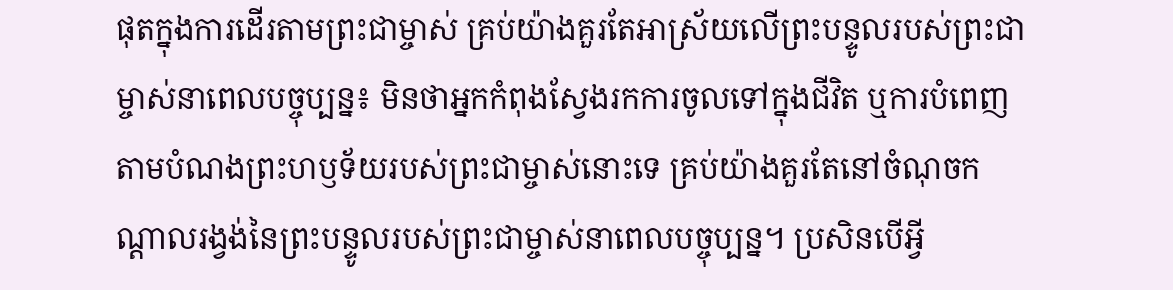ផុតក្នុងការដើរតាមព្រះជាម្ចាស់ គ្រប់យ៉ាងគួរតែអាស្រ័យលើព្រះបន្ទូលរបស់ព្រះជាម្ចាស់នាពេលបច្ចុប្បន្ន៖ មិនថាអ្នកកំពុងស្វែងរកការចូលទៅក្នុងជីវិត ឬការបំពេញតាមបំណងព្រះហឫទ័យរបស់ព្រះជាម្ចាស់នោះទេ គ្រប់យ៉ាងគួរតែនៅចំណុចកណ្តាលរង្វង់នៃព្រះបន្ទូលរបស់ព្រះជាម្ចាស់នាពេលបច្ចុប្បន្ន។ ប្រសិនបើអ្វី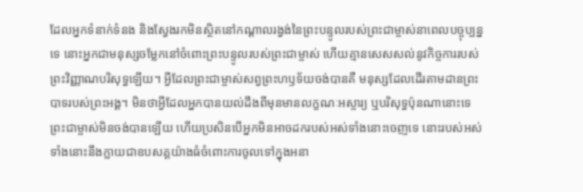ដែលអ្នកទំនាក់ទំនង និងស្វែងរកមិនស្ថិតនៅកណ្ដាលរង្វង់នៃព្រះបន្ទូលរបស់ព្រះជាម្ចាស់នាពេលបច្ចុប្បន្នទេ នោះអ្នកជាមនុស្សចម្លែកនៅចំពោះព្រះបន្ទូលរបស់ព្រះជាម្ចាស់ ហើយគ្មានសេសសល់នូវកិច្ចការរបស់ព្រះវិញ្ញាណបរិសុទ្ធឡើយ។ អ្វីដែលព្រះជាម្ចាស់សព្វព្រះហឫទ័យចង់បានគឺ មនុស្សដែលដើរតាមដានព្រះបាទរបស់ព្រះអង្គ។ មិនថាអ្វីដែលអ្នកបានយល់ដឹងពីមុនមានលក្ខណៈអស្ចារ្យ ឬបរិសុទ្ធប៉ុនណានោះទេ ព្រះជាម្ចាស់មិនចង់បានឡើយ ហើយប្រសិនបើអ្នកមិនអាចដករបស់អស់ទាំងនោះចេញទេ នោះរបស់អស់ទាំងនោះនឹងក្លាយជាឧបសគ្គយ៉ាងធំចំពោះការចូលទៅក្នុងអនា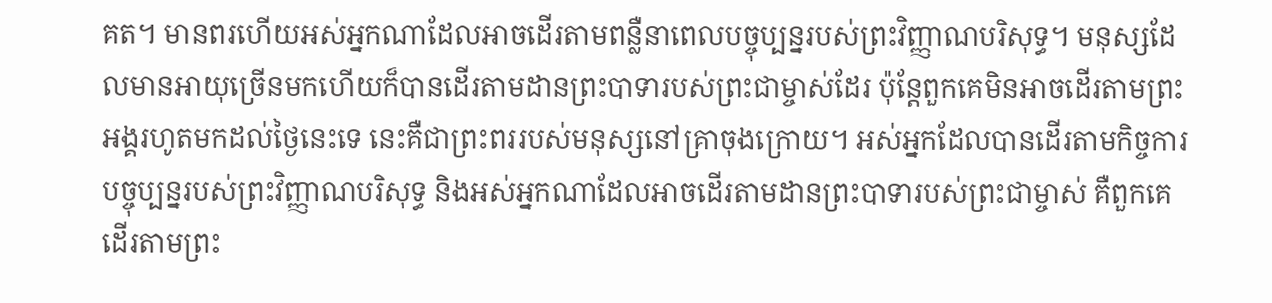គត។ មានពរហើយអស់អ្នកណាដែលអាចដើរតាមពន្លឺនាពេលបច្ចុប្បន្នរបស់ព្រះវិញ្ញាណបរិសុទ្ធ។ មនុស្សដែលមានអាយុច្រើនមកហើយក៏បានដើរតាមដានព្រះបាទារបស់ព្រះជាម្ចាស់ដែរ ប៉ុន្ដែពួកគេមិនអាចដើរតាមព្រះអង្គរហូតមកដល់ថ្ងៃនេះទេ នេះគឺជាព្រះពររបស់មនុស្សនៅគ្រាចុងក្រោយ។ អស់អ្នកដែលបានដើរតាមកិច្ចការបច្ចុប្បន្នរបស់ព្រះវិញ្ញាណបរិសុទ្ធ និងអស់អ្នកណាដែលអាចដើរតាមដានព្រះបាទារបស់ព្រះជាម្ចាស់ គឺពួកគេដើរតាមព្រះ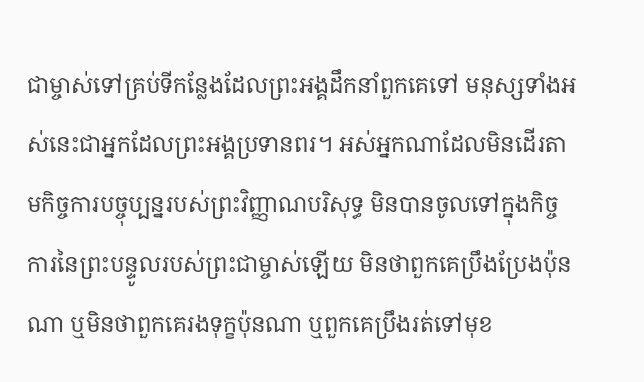ជាម្ចាស់ទៅគ្រប់ទីកន្លែងដែលព្រះអង្គដឹកនាំពួកគេទៅ មនុស្សទាំងអស់នេះជាអ្នកដែលព្រះអង្គប្រទានពរ។ អស់អ្នកណាដែលមិនដើរតាមកិច្ចការបច្ចុប្បន្នរបស់ព្រះវិញ្ញាណបរិសុទ្ធ មិនបានចូលទៅក្នុងកិច្ចការនៃព្រះបន្ទូលរបស់ព្រះជាម្ចាស់ឡើយ មិនថាពួកគេប្រឹងប្រែងប៉ុនណា ឬមិនថាពួកគេរងទុក្ខប៉ុនណា ឬពួកគេប្រឹងរត់ទៅមុខ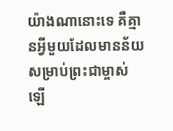យ៉ាងណានោះទេ គឺគ្មានអ្វីមួយដែលមានន័យសម្រាប់ព្រះជាម្ចាស់ឡើ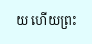យ ហើយព្រះ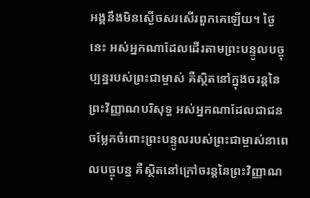អង្គនឹងមិនស្ងើចសរសើរពួកគេឡើយ។ ថ្ងៃនេះ អស់អ្នកណាដែលដើរតាមព្រះបន្ទូលបច្ចុប្បន្នរបស់ព្រះជាម្ចាស់ គឺស្ថិតនៅក្នុងចរន្ដនៃព្រះវិញ្ញាណបរិសុទ្ធ អស់អ្នកណាដែលជាជនចម្លែកចំពោះព្រះបន្ទូលរបស់ព្រះជាម្ចាស់នាពេលបច្ចុបន្ន គឺស្ថិតនៅក្រៅចរន្ដនៃព្រះវិញ្ញាណ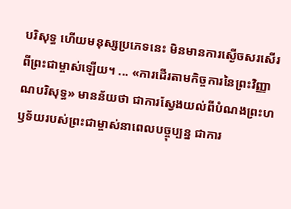បរិសុទ្ធ ហើយមនុស្សប្រភេទនេះ មិនមានការស្ងើចសរសើរពីព្រះជាម្ចាស់ឡើយ។ ... «ការដើរតាមកិច្ចការនៃព្រះវិញ្ញាណបរិសុទ្ធ» មានន័យថា ជាការស្វែងយល់ពីបំណងព្រះហឫទ័យរបស់ព្រះជាម្ចាស់នាពេលបច្ចុប្បន្ន ជាការ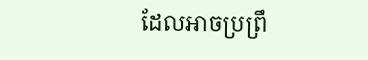ដែលអាចប្រព្រឹ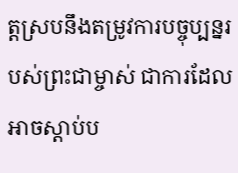ត្ដស្របនឹងតម្រូវការបច្ចុប្បន្នរបស់ព្រះជាម្ចាស់ ជាការដែលអាចស្ដាប់ប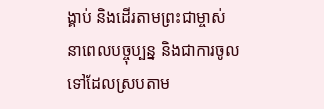ង្គាប់ និងដើរតាមព្រះជាម្ចាស់នាពេលបច្ចុប្បន្ន និងជាការចូលទៅដែលស្របតាម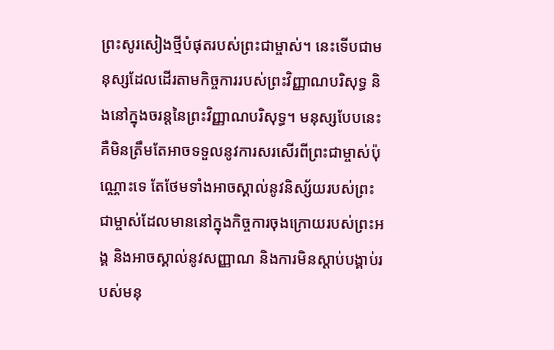ព្រះសូរសៀងថ្មីបំផុតរបស់ព្រះជាម្ចាស់។ នេះទើបជាមនុស្សដែលដើរតាមកិច្ចការរបស់ព្រះវិញ្ញាណបរិសុទ្ធ និងនៅក្នុងចរន្ដនៃព្រះវិញ្ញាណបរិសុទ្ធ។ មនុស្សបែបនេះ គឺមិនត្រឹមតែអាចទទួលនូវការសរសើរពីព្រះជាម្ចាស់ប៉ុណ្ណោះទេ តែថែមទាំងអាចស្គាល់នូវនិស្ស័យរបស់ព្រះជាម្ចាស់ដែលមាននៅក្នុងកិច្ចការចុងក្រោយរបស់ព្រះអង្គ និងអាចស្គាល់នូវសញ្ញាណ និងការមិនស្ដាប់បង្គាប់របស់មនុ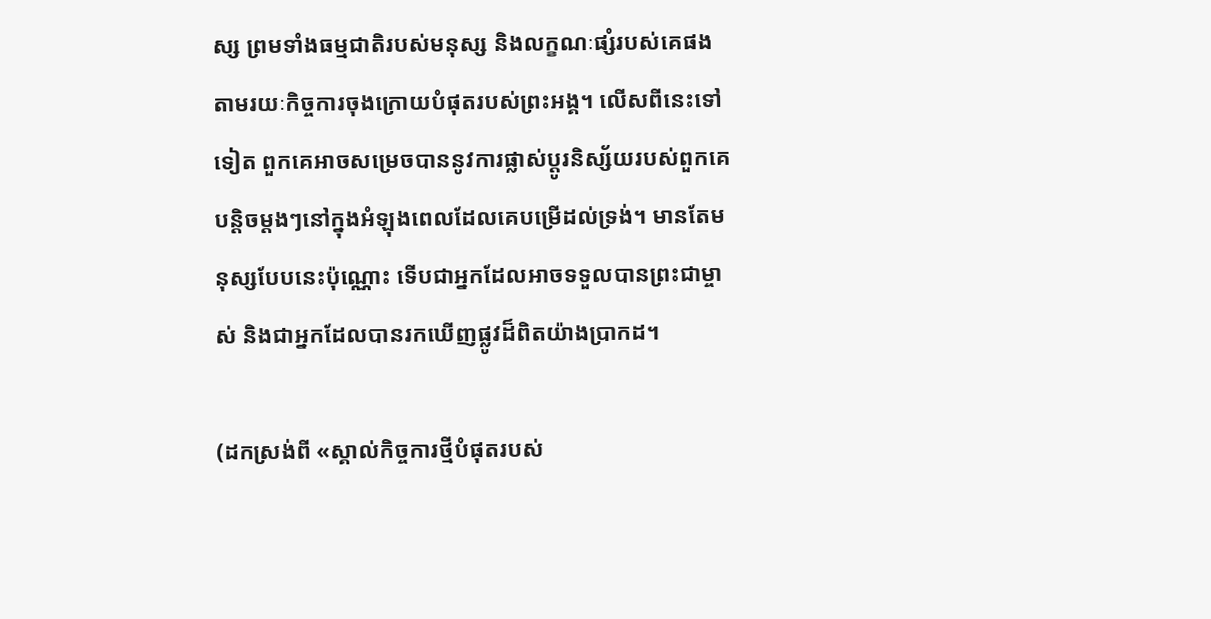ស្ស ព្រមទាំងធម្មជាតិរបស់មនុស្ស និងលក្ខណៈផ្សំរបស់គេផង តាមរយៈកិច្ចការចុងក្រោយបំផុតរបស់ព្រះអង្គ។ លើសពីនេះទៅទៀត ពួកគេអាចសម្រេចបាននូវការផ្លាស់ប្ដូរនិស្ស័យរបស់ពួកគេបន្ដិចម្ដងៗនៅក្នុងអំឡុងពេលដែលគេបម្រើដល់ទ្រង់។ មានតែមនុស្សបែបនេះប៉ុណ្ណោះ ទើបជាអ្នកដែលអាចទទួលបានព្រះជាម្ចាស់ និងជាអ្នកដែលបានរកឃើញផ្លូវដ៏ពិតយ៉ាងប្រាកដ។

(ដកស្រង់ពី «ស្គាល់កិច្ចការថ្មីបំផុតរបស់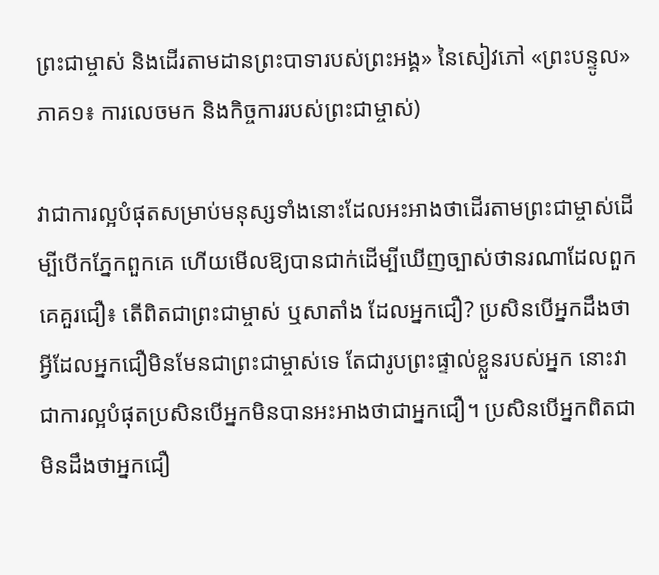ព្រះជាម្ចាស់ និងដើរតាមដានព្រះបាទារបស់ព្រះអង្គ» នៃសៀវភៅ «ព្រះបន្ទូល» ភាគ១៖ ការលេចមក និងកិច្ចការរបស់ព្រះជាម្ចាស់)

វាជាការល្អបំផុតសម្រាប់មនុស្សទាំងនោះដែលអះអាងថាដើរតាមព្រះជាម្ចាស់ដើម្បីបើកភ្នែកពួកគេ ហើយមើលឱ្យបានជាក់ដើម្បីឃើញច្បាស់ថានរណាដែលពួកគេគួរជឿ៖ តើពិតជាព្រះជាម្ចាស់ ឬសាតាំង ដែលអ្នកជឿ? ប្រសិនបើអ្នកដឹងថាអ្វីដែលអ្នកជឿមិនមែនជាព្រះជាម្ចាស់ទេ តែជារូបព្រះផ្ទាល់ខ្លួនរបស់អ្នក នោះវាជាការល្អបំផុតប្រសិនបើអ្នកមិនបានអះអាងថាជាអ្នកជឿ។ ប្រសិនបើអ្នកពិតជាមិនដឹងថាអ្នកជឿ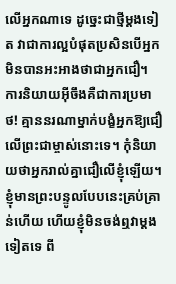លើអ្នកណាទេ ដូច្នេះជាថ្មីម្តងទៀត វាជាការល្អបំផុតប្រសិនបើអ្នកមិនបានអះអាងថាជាអ្នកជឿ។ ការនិយាយអ៊ីចឹងគឺជាការប្រមាថ! គ្មាននរណាម្នាក់បង្ខំអ្នកឱ្យជឿលើព្រះជាម្ចាស់នោះទេ។ កុំនិយាយថាអ្នករាល់គ្នាជឿលើខ្ញុំឡើយ។ ខ្ញុំមានព្រះបន្ទូលបែបនេះគ្រប់គ្រាន់ហើយ ហើយខ្ញុំមិនចង់ឮវាម្តងទៀតទេ ពី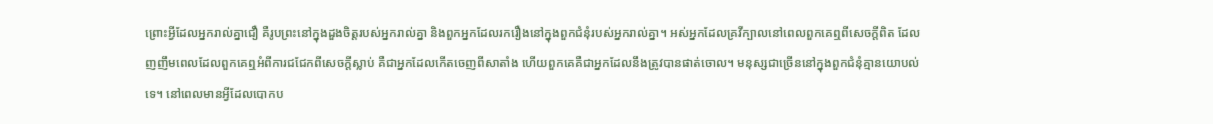ព្រោះអ្វីដែលអ្នករាល់គ្នាជឿ គឺរូបព្រះនៅក្នុងដួងចិត្តរបស់អ្នករាល់គ្នា និងពួកអ្នកដែលរករឿងនៅក្នុងពួកជំនុំរបស់អ្នករាល់គ្នា។ អស់អ្នកដែលគ្រវីក្បាលនៅពេលពួកគេឮពីសេចក្តីពិត ដែលញញឹមពេលដែលពួកគេឮអំពីការជជែកពីសេចក្ដីស្លាប់ គឺជាអ្នកដែលកើតចេញពីសាតាំង ហើយពួកគេគឺជាអ្នកដែលនឹងត្រូវបានផាត់ចោល។ មនុស្សជាច្រើននៅក្នុងពួកជំនុំគ្មានយោបល់ទេ។ នៅពេលមានអ្វីដែលបោកប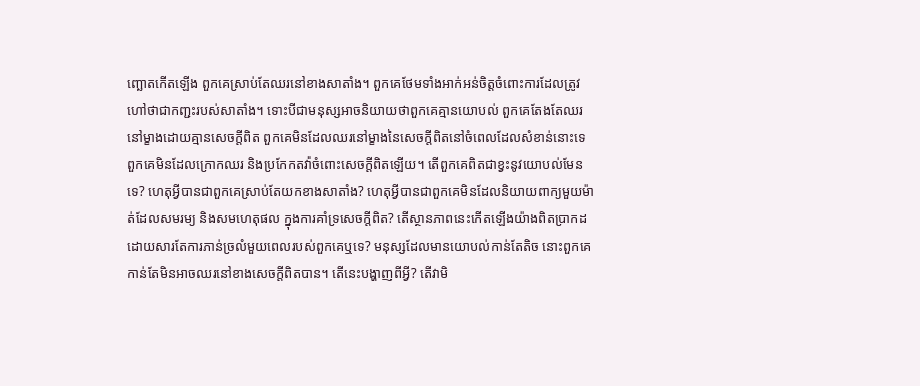ញ្ឆោតកើតឡើង ពួកគេស្រាប់តែឈរនៅខាងសាតាំង។ ពួកគេថែមទាំងអាក់អន់ចិត្តចំពោះការដែលត្រូវហៅថាជាកញ្ជះរបស់សាតាំង។ ទោះបីជាមនុស្សអាចនិយាយថាពួកគេគ្មានយោបល់ ពួកគេតែងតែឈរនៅម្ខាងដោយគ្មានសេចក្ដីពិត ពួកគេមិនដែលឈរនៅម្ខាងនៃសេចក្តីពិតនៅចំពេលដែលសំខាន់នោះទេ ពួកគេមិនដែលក្រោកឈរ និងប្រកែកតវ៉ាចំពោះសេចក្ដីពិតឡើយ។ តើពួកគេពិតជាខ្វះនូវយោបល់មែនទេ? ហេតុអ្វីបានជាពួកគេស្រាប់តែយកខាងសាតាំង? ហេតុអ្វីបានជាពួកគេមិនដែលនិយាយពាក្យមួយម៉ាត់ដែលសមរម្យ និងសមហេតុផល ក្នុងការគាំទ្រសេចក្តីពិត? តើស្ថានភាពនេះកើតឡើងយ៉ាងពិតប្រាកដ ដោយសារតែការភាន់ច្រលំមួយពេលរបស់ពួកគេឬទេ? មនុស្សដែលមានយោបល់កាន់តែតិច នោះពួកគេកាន់តែមិនអាចឈរនៅខាងសេចក្តីពិតបាន។ តើនេះបង្ហាញពីអ្វី? តើវាមិ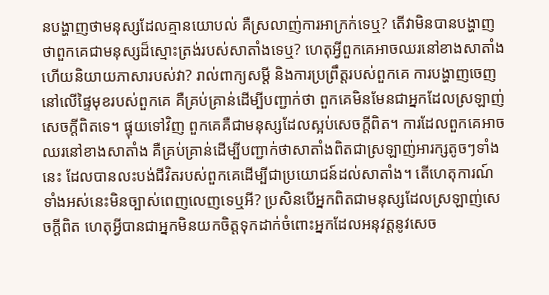នបង្ហាញថាមនុស្សដែលគ្មានយោបល់ គឺស្រលាញ់ការអាក្រក់ទេឬ? តើវាមិនបានបង្ហាញថាពួកគេជាមនុស្សដ៏ស្មោះត្រង់របស់សាតាំងទេឬ? ហេតុអ្វីពួកគេអាចឈរនៅខាងសាតាំង ហើយនិយាយភាសារបស់វា? រាល់ពាក្យសម្តី និងការប្រព្រឹត្តរបស់ពួកគេ ការបង្ហាញចេញនៅលើផ្ទៃមុខរបស់ពួកគេ គឺគ្រប់គ្រាន់ដើម្បីបញ្ជាក់ថា ពួកគេមិនមែនជាអ្នកដែលស្រឡាញ់សេចក្ដីពិតទេ។ ផ្ទុយទៅវិញ ពួកគេគឺជាមនុស្សដែលស្អប់សេចក្ដីពិត។ ការដែលពួកគេអាចឈរនៅខាងសាតាំង គឺគ្រប់គ្រាន់ដើម្បីបញ្ជាក់ថាសាតាំងពិតជាស្រឡាញ់អារក្សតូចៗទាំងនេះ ដែលបានលះបង់ជីវិតរបស់ពួកគេដើម្បីជាប្រយោជន៍ដល់សាតាំង។ តើហេតុការណ៍ទាំងអស់នេះមិនច្បាស់ពេញលេញទេឬអី? ប្រសិនបើអ្នកពិតជាមនុស្សដែលស្រឡាញ់សេចក្តីពិត ហេតុអ្វីបានជាអ្នកមិនយកចិត្តទុកដាក់ចំពោះអ្នកដែលអនុវត្តនូវសេច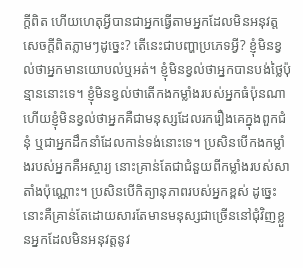ក្តីពិត ហើយហេតុអ្វីបានជាអ្នកធ្វើតាមអ្នកដែលមិនអនុវត្តសេចក្ដីពិតភ្លាមៗដូច្នេះ? តើនេះជាបញ្ហាប្រភេទអ្វី? ខ្ញុំមិនខ្វល់ថាអ្នកមានយោបល់ឬអត់។ ខ្ញុំមិនខ្វល់ថាអ្នកបានបង់ថ្លៃប៉ុន្មាននោះទេ។ ខ្ញុំមិនខ្វល់ថាតើកងកម្លាំងរបស់អ្នកធំប៉ុនណា ហើយខ្ញុំមិនខ្វល់ថាអ្នកគឺជាមនុស្សដែលរករឿងគេក្នុងពួកជំនុំ ឬជាអ្នកដឹកនាំដែលកាន់ទង់នោះទេ។ ប្រសិនបើកងកម្លាំងរបស់អ្នកគឺអស្ចារ្យ នោះគ្រាន់តែជាជំនួយពីកម្លាំងរបស់សាតាំងប៉ុណ្ណោះ។ ប្រសិនបើកិត្យានុភាពរបស់អ្នកខ្ពស់ ដូច្នេះនោះគឺគ្រាន់តែដោយសារតែមានមនុស្សជាច្រើននៅជុំវិញខ្លួនអ្នកដែលមិនអនុវត្តនូវ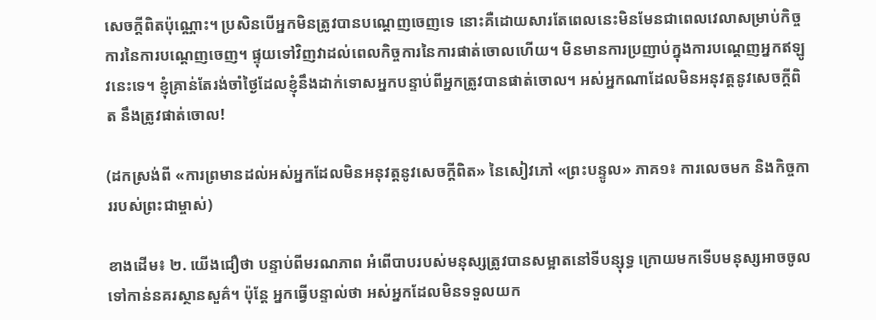សេចក្ដីពិតប៉ុណ្ណោះ។ ប្រសិនបើអ្នកមិនត្រូវបានបណ្តេញចេញទេ នោះគឺដោយសារតែពេលនេះមិនមែនជាពេលវេលាសម្រាប់កិច្ចការនៃការបណ្តេញចេញ។ ផ្ទុយទៅវិញវាដល់ពេលកិច្ចការនៃការផាត់ចោលហើយ។ មិនមានការប្រញាប់ក្នុងការបណ្តេញអ្នកឥឡូវនេះទេ។ ខ្ញុំគ្រាន់តែរង់ចាំថ្ងៃដែលខ្ញុំនឹងដាក់ទោសអ្នកបន្ទាប់ពីអ្នកត្រូវបានផាត់ចោល។ អស់អ្នកណាដែលមិនអនុវត្តនូវសេចក្ដីពិត នឹងត្រូវផាត់ចោល!

(ដកស្រង់ពី «ការព្រមានដល់អស់អ្នកដែលមិនអនុវត្តនូវសេចក្តីពិត» នៃសៀវភៅ «ព្រះបន្ទូល» ភាគ១៖ ការលេចមក និងកិច្ចការរបស់ព្រះជាម្ចាស់)

ខាងដើម៖ ២. យើងជឿថា បន្ទាប់ពីមរណភាព អំពើបាបរបស់មនុស្សត្រូវបានសម្អាតនៅទីបន្សុទ្ធ ក្រោយមកទើបមនុស្សអាចចូលទៅកាន់នគរស្ថានសួគ៌។ ប៉ុន្តែ អ្នកធ្វើបន្ទាល់ថា អស់អ្នកដែលមិនទទួលយក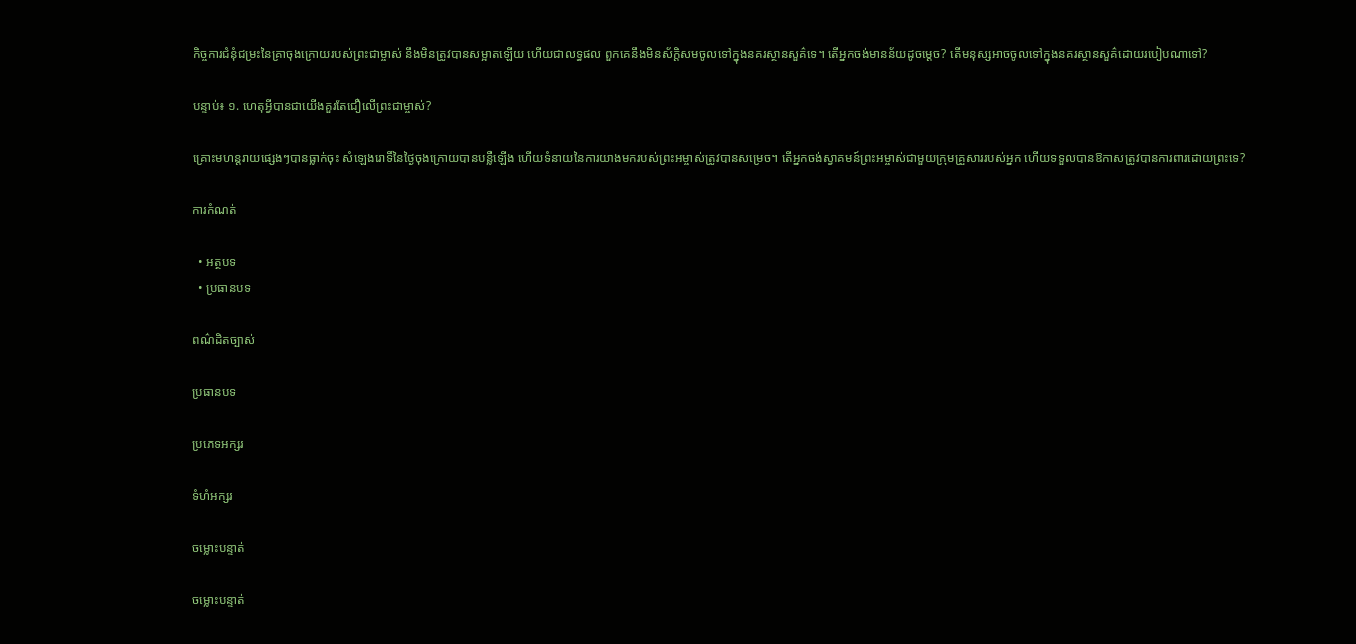កិច្ចការជំនុំជម្រះនៃគ្រាចុងក្រោយរបស់ព្រះជាម្ចាស់ នឹងមិនត្រូវបានសម្អាតឡើយ ហើយជាលទ្ធផល ពួកគេនឹងមិនស័ក្ដិសមចូលទៅក្នុងនគរស្ថានសួគ៌ទេ។ តើអ្នកចង់មានន័យដូចម្ដេច? តើមនុស្សអាចចូលទៅក្នុងនគរស្ថានសួគ៌ដោយរបៀបណាទៅ?

បន្ទាប់៖ ១. ហេតុអ្វីបានជាយើងគួរតែជឿលើព្រះជាម្ចាស់?

គ្រោះមហន្តរាយផ្សេងៗបានធ្លាក់ចុះ សំឡេងរោទិ៍នៃថ្ងៃចុងក្រោយបានបន្លឺឡើង ហើយទំនាយនៃការយាងមករបស់ព្រះអម្ចាស់ត្រូវបានសម្រេច។ តើអ្នកចង់ស្វាគមន៍ព្រះអម្ចាស់ជាមួយក្រុមគ្រួសាររបស់អ្នក ហើយទទួលបានឱកាសត្រូវបានការពារដោយព្រះទេ?

ការកំណត់

  • អត្ថបទ
  • ប្រធានបទ

ពណ៌ដិតច្បាស់

ប្រធានបទ

ប្រភេទអក្សរ

ទំហំអក្សរ

ចម្លោះបន្ទាត់

ចម្លោះបន្ទាត់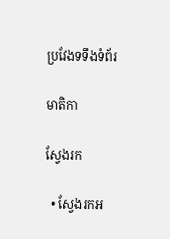ប្រវែងទទឹងទំព័រ

មាតិកា

ស្វែងរក

  • ស្វែងរកអ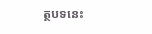ត្ថបទនេះ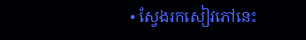• ស្វែងរកសៀវភៅនេះ